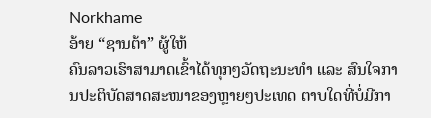Norkhame
ອ້າຍ “ຊານຕ້າ” ຜູ້ໃຫ້
ຄົນລາວເຮົາສາມາດເຂົ້າໄດ້ທຸກໆວັດຖະນະທຳ ແລະ ສົນໃຈການປະຕິບັດສາດສະໜາຂອງຫຼາຍໆປະເທດ ຕາບໃດທີ່ບໍ່ມີກາ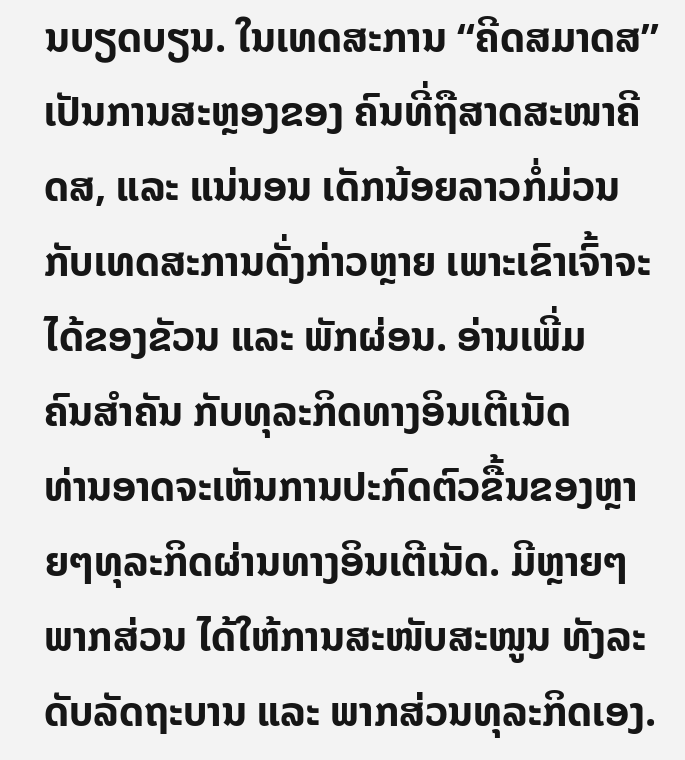ນບຽດບຽນ. ໃນເທດສະການ “ຄີດສມາດສ” ເປັນການສະຫຼອງຂອງ ຄົນທີ່ຖືສາດສະໜາຄີດສ, ແລະ ແນ່ນອນ ເດັກນ້ອຍລາວກໍ່ມ່ວນກັບເທດສະການດັ່ງກ່າວຫຼາຍ ເພາະເຂົາເຈົ້າຈະໄດ້ຂອງຂັວນ ແລະ ພັກຜ່ອນ. ອ່ານເພີ່ມ
ຄົນສຳຄັນ ກັບທຸລະກິດທາງອິນເຕີເນັດ
ທ່ານອາດຈະເຫັນການປະກົດຕົວຂື້ນຂອງຫຼາຍໆທຸລະກິດຜ່ານທາງອິນເຕີເນັດ. ມີຫຼາຍໆພາກສ່ວນ ໄດ້ໃຫ້ການສະໜັບສະໜູນ ທັງລະ ດັບລັດຖະບານ ແລະ ພາກສ່ວນທຸລະກິດເອງ.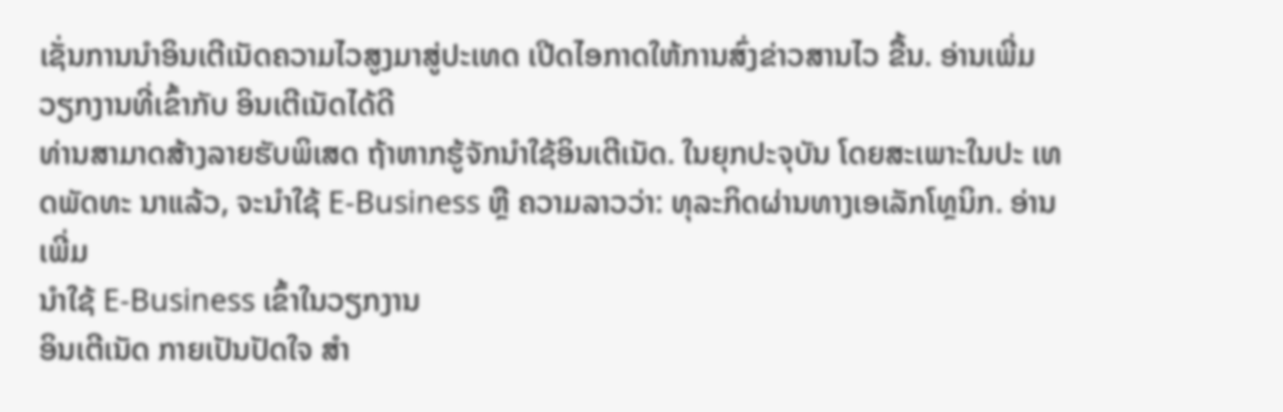ເຊັ່ນການນຳອິນເຕີເນັດຄວາມໄວສູງມາສູ່ປະເທດ ເປີດໄອກາດໃຫ້ການສົ່ງຂ່າວສານໄວ ຂື້ນ. ອ່ານເພີ່ມ
ວຽກງານທີ່ເຂົ້າກັບ ອິນເຕີເນັດໄດ້ດີ
ທ່ານສາມາດສ້າງລາຍຮັບພິເສດ ຖ້າຫາກຮູ້ຈັກນຳໃຊ້ອິນເຕີເນັດ. ໃນຍຸກປະຈຸບັນ ໂດຍສະເພາະໃນປະ ເທດພັດທະ ນາແລ້ວ, ຈະນຳໃຊ້ E-Business ຫຼື ຄວາມລາວວ່າ: ທຸລະກິດຜ່ານທາງເອເລັກໂທຼນິກ. ອ່ານເພີ່ມ
ນຳໃຊ້ E-Business ເຂົ້າໃນວຽກງານ
ອິນເຕີເນັດ ກາຍເປັນປັດໃຈ ສຳ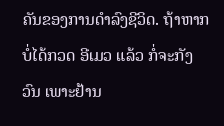ຄັນຂອງການດຳລົງຊີວິດ. ຖ້າຫາກບໍ່ໄດ້ກວດ ອີເມວ ແລ້ວ ກໍ່ຈະກັງວົນ ເພາະຢ້ານ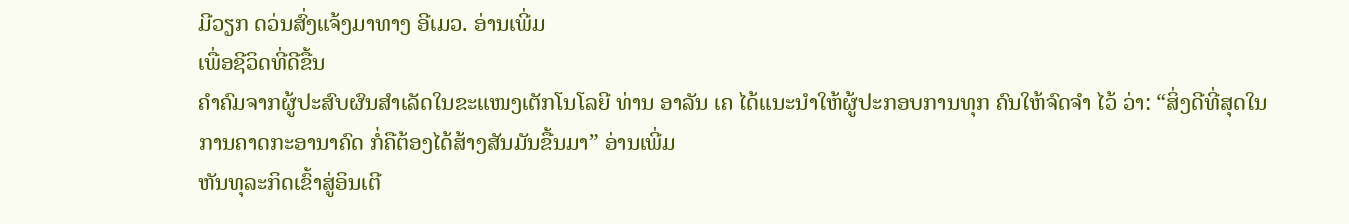ມີວຽກ ດວ່ນສົ່ງແຈ້ງມາທາງ ອີເມວ. ອ່ານເພີ່ມ
ເພື່ອຊີວິດທີ່ດີຂື້ນ
ຄຳຄົມຈາກຜູ້ປະສົບຜົນສຳເລັດໃນຂະແໜງເຕັກໂນໂລຍີ ທ່ານ ອາລັນ ເຄ ໄດ້ແນະນຳໃຫ້ຜູ້ປະກອບການທຸກ ຄົນໃຫ້ຈົດຈຳ ໄວ້ ວ່າ: “ສິ່ງດີທີ່ສຸດໃນການຄາດກະອານາຄົດ ກໍ່ຄືຕ້ອງໄດ້ສ້າງສັນມັນຂື້ນມາ” ອ່ານເພີ່ມ
ຫັນທຸລະກິດເຂົ້າສູ່ອິນເຕີ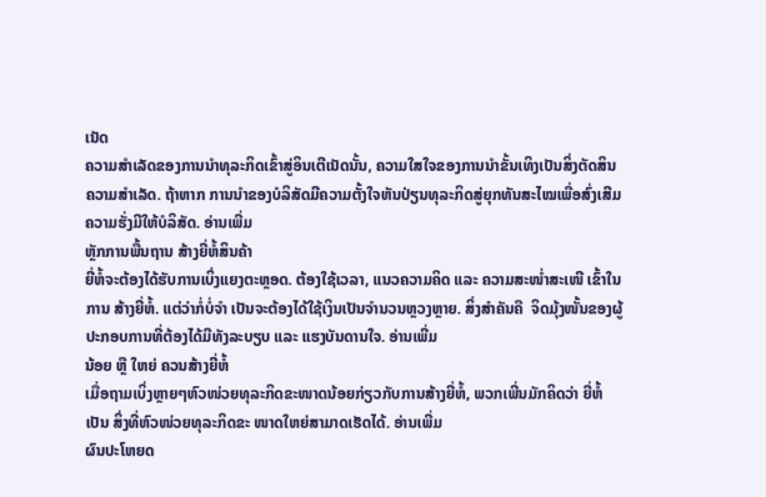ເນັດ
ຄວາມສຳເລັດຂອງການນຳທຸລະກິດເຂົ້າສູ່ອິນເຕີເນັດນັ້ນ, ຄວາມໃສໃຈຂອງການນຳຂັ້ນເທິງເປັນສິ່ງຕັດສິນຄວາມສຳເລັດ. ຖ້າຫາກ ການນຳຂອງບໍລິສັດມີຄວາມຕັ້ງໃຈຫັນປ່ຽນທຸລະກິດສູ່ຍຸກທັນສະໄໝເພື່ອສົ່ງເສີມຄວາມຮັ່ງມີໃຫ້ບໍລິສັດ. ອ່ານເພີ່ມ
ຫຼັກການພື້ນຖານ ສ້າງຍີ່ຫໍ້ສິນຄ້າ
ຍີ່ຫໍ້ຈະຕ້ອງໄດ້ຮັບການເບິ່ງແຍງຕະຫຼອດ. ຕ້ອງໃຊ້ເວລາ, ແນວຄວາມຄິດ ແລະ ຄວາມສະໜໍ່າສະເໜີ ເຂົ້າໃນການ ສ້າງຍີ່ຫໍ້. ແຕ່ວ່າກໍ່ບໍ່ຈຳ ເປັນຈະຕ້ອງໄດ້ໃຊ້ເງິນເປັນຈຳນວນຫຼວງຫຼາຍ. ສິ່ງສຳຄັນຄື  ຈິດມຸ້ງໜັ້ນຂອງຜູ້ປະກອບການທີ່ຕ້ອງໄດ້ມີທັງລະບຽບ ແລະ ແຮງບັນດານໃຈ. ອ່ານເພີ່ມ
ນ້ອຍ ຫຼື ໃຫຍ່ ຄວນສ້າງຍີ່ຫໍ້
ເມື່ອຖາມເບິ່ງຫຼາຍໆຫົວໜ່ວຍທຸລະກິດຂະໜາດນ້ອຍກ່ຽວກັບການສ້າງຍີ່ຫໍ້, ພວກເພີ່ນມັກຄິດວ່າ ຍີ່ຫໍ້ເປັນ ສິ່ງທີ່ຫົວໜ່ວຍທຸລະກິດຂະ ໜາດໃຫຍ່ສາມາດເຮັດໄດ້. ອ່ານເພີ່ມ
ຜົນປະໂຫຍດ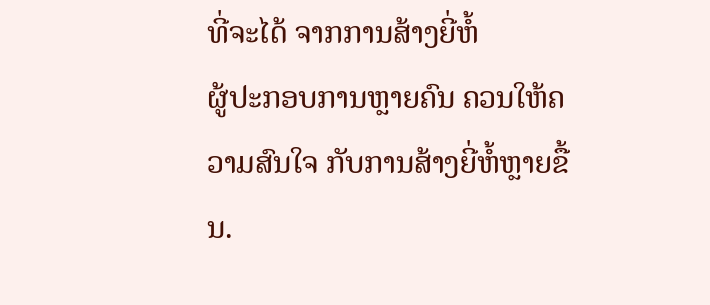ທີ່ຈະໄດ້ ຈາກການສ້າງຍີ່ຫໍ້
ຜູ້ປະກອບການຫຼາຍຄົນ ຄວນໃຫ້ຄວາມສົນໃຈ ກັບການສ້າງຍີ່ຫໍ້ຫຼາຍຂື້ນ.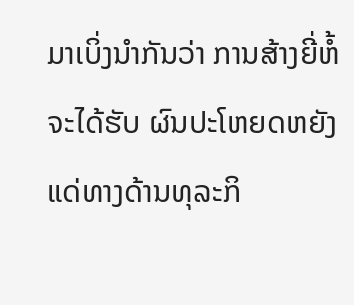ມາເບິ່ງນຳກັນວ່າ ການສ້າງຍີ່ຫໍ້ ຈະໄດ້ຮັບ ຜົນປະໂຫຍດຫຍັງ ແດ່ທາງດ້ານທຸລະກິ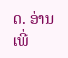ດ. ອ່ານເພີ່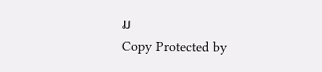ມ
Copy Protected by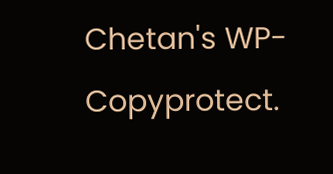Chetan's WP-Copyprotect.